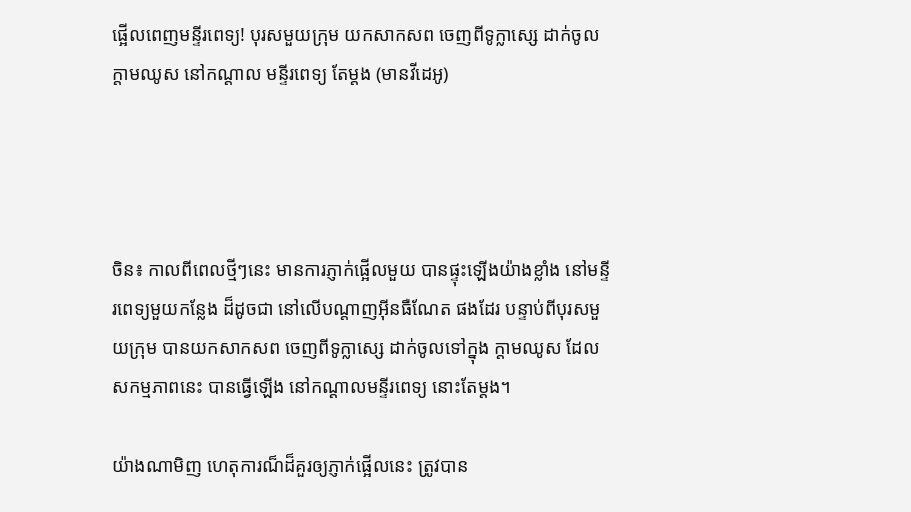ផ្អើលពេញមន្ទីរពេទ្យ! បុរសមួយក្រុម យកសាកសព ចេញពីទូក្លាស្សេ ដាក់ចូលក្តាមឈូស នៅកណ្តាល មន្ទីរពេទ្យ តែម្តង (មានវីដេអូ)




ចិន៖ កាលពីពេលថ្មីៗនេះ មានការភ្ញាក់ផ្អើលមួយ បានផ្ទុះឡើងយ៉ាងខ្លាំង នៅមន្ទីរពេទ្យមួយកន្លែង ដ៏ដូចជា នៅលើបណ្តាញអ៊ីនធឺណែត ផងដែរ បន្ទាប់ពីបុរសមួយក្រុម បានយកសាកសព ចេញពីទូក្លាស្សេ ដាក់ចូលទៅក្នុង ក្តាមឈូស ដែលសកម្មភាពនេះ បានធ្វើឡើង នៅកណ្តាលមន្ទីរពេទ្យ នោះតែម្តង។

យ៉ាងណាមិញ ហេតុការណ៏ដ៏គួរឲ្យភ្ញាក់ផ្អើលនេះ ត្រូវបាន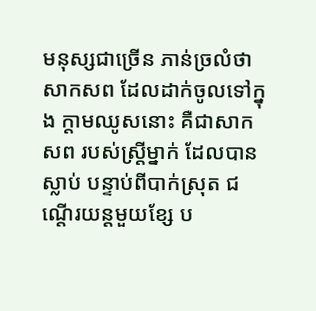មនុស្សជាច្រើន ភាន់ច្រលំថា សាកសព ដែលដាក់ចូលទៅក្នុង ក្តាមឈូសនោះ គឺជាសាកសព របស់ស្រ្តីម្នាក់ ដែលបានស្លាប់ បន្ទាប់ពីបាក់ស្រុត ជណ្តើរយន្តមួយខ្សែ ប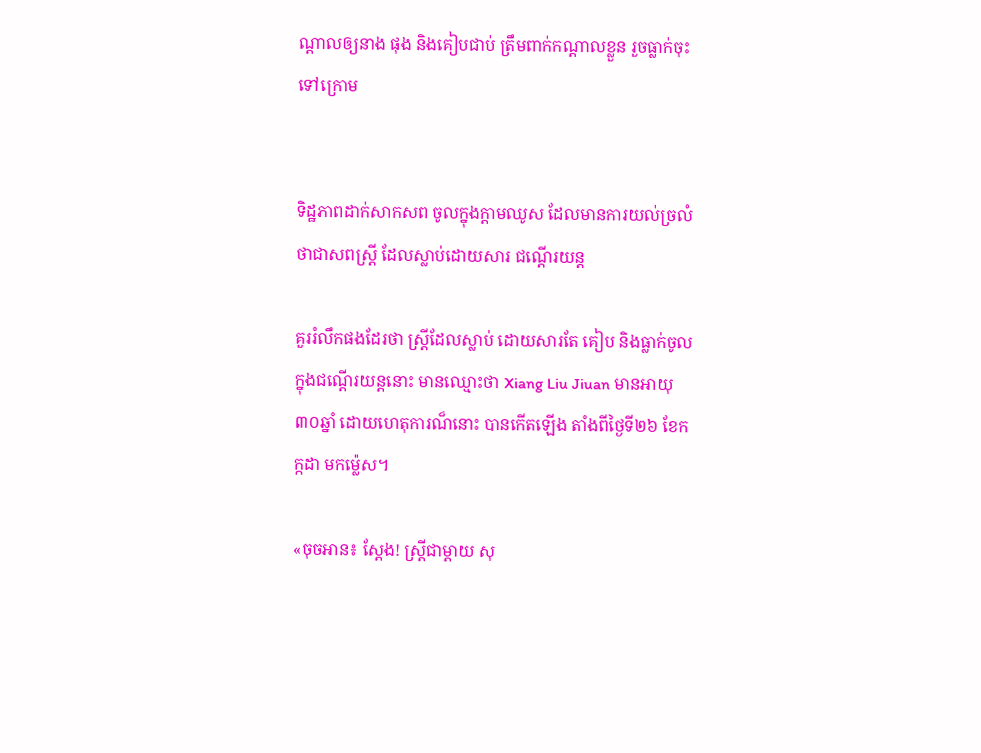ណ្តាលឲ្យនាង ផុង និងគៀបជាប់ ត្រឹមពាក់កណ្តាលខ្លួន រួចធ្លាក់ចុះទៅក្រោម


ទិដ្ឋភាពដាក់សាកសព ចូលក្នុងក្តាមឈូស ដែលមានការយល់ច្រលំ ថាជាសពស្រ្តី ដែលស្លាប់ដោយសារ ជណ្តើរយន្ត

គួររំលឹកផងដែរថា ស្រ្តីដែលស្លាប់ ដោយសារតែ គៀប និងធ្លាក់ចូល ក្នុងជណ្តើរយន្តនោះ មានឈ្មោះថា Xiang Liu Jiuan មានអាយុ ៣០ឆ្នាំ ដោយហេតុការណ៏នោះ បានកើតឡើង តាំងពីថ្ងៃទី២៦ ខែកក្កដា មកម្ល៉េស។

«ចុចអាន៖ ស្តែង! ស្រ្តីជាម្តាយ សុ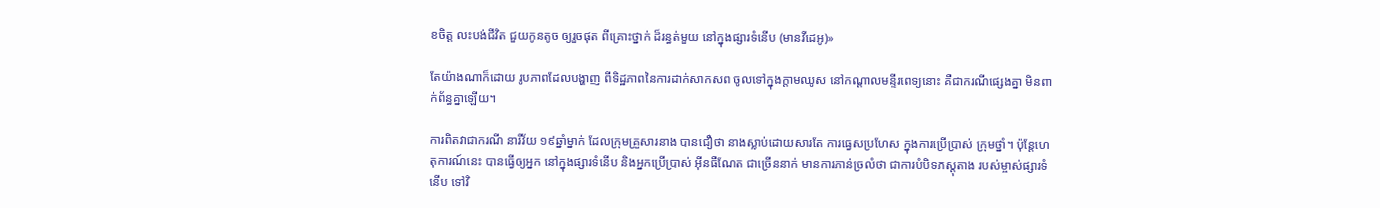ខចិត្ត លះបង់ជីវិត ជួយកូនតូច ឲ្យរួចផុត ពីគ្រោះថ្នាក់ ដ៏រន្ធត់មួយ នៅក្នុងផ្សារទំនើប (មានវីដេអូ)»

តែយ៉ាងណាក៏ដោយ រូបភាពដែលបង្ហាញ ពីទិដ្ឋភាពនៃការដាក់សាកសព ចូលទៅក្នុងក្តាមឈូស នៅកណ្តាលមន្ទីរពេទ្យនោះ គឺជាករណីផ្សេងគ្នា មិនពាក់ព័ន្ធគ្នាឡើយ។

ការពិតវាជាករណី នារីវ័យ ១៩ឆ្នាំម្នាក់ ដែលក្រុមគ្រួសារនាង បានជឿថា នាងស្លាប់ដោយសារតែ ការធ្វេសប្រហែស ក្នុងការប្រើប្រាស់ ក្រុមថ្នាំ។ ប៉ុន្តែហេតុការណ៍នេះ បានធ្វើឲ្យអ្នក នៅក្នុងផ្សារទំនើប និងអ្នកប្រើប្រាស់ អ៊ីនធឺណែត ជាច្រើននាក់ មានការភាន់ច្រលំថា ជាការបំបិទភស្តុតាង របស់ម្ចាស់ផ្សារទំនើប ទៅវិ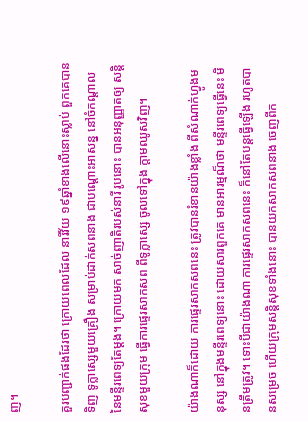ញ។

គួរបញ្ជាក់ផងដែរថា ក្រោយពេលដែល នារីវ័យ ១៩ឆ្នាំខាងលើនោះស្លាប់ ពួកគេបានទិញ ទូក្លាស្សេមួយគ្រឿង សម្រាប់ដាក់សពនាង ជាបណ្តោះអាសន្ន នៅចំកណ្តាល នៃមន្ទីរពេទ្យតែម្តង។ ក្រោយមក សាច់ញាតិរបស់នារី រូបនោះ បានអនុញ្ញាតឲ្យ សន្តិសុខមួយក្រុម ធ្វើការផ្ទេរសាកសព ពីទូក្លាស្សេ ចូលទៅក្នុង ក្តាមឈូសវិញ។

យ៉ាងណាក៏ដោយ ការផ្ទេរសាកសពនេះ ត្រូវបានរំខានយ៉ាងខ្លាំង ពីសំណាក់ហ្វូងមនុស្ស នៅក្នុងមន្ទីរពេទ្យនោះ ដោយសារពួកគេ មានអារម្មណ៏ថា មន្ទីរពេទ្យធ្វើនេះ មិនត្រឹមត្រូវ។ ទោះបីជាយ៉ាងណា ការផ្ទេរសាកសពនេះ ក៏នៅតែបន្តធ្វើឡើង រហូតបានសម្រេច ហើយក្រុមសន្តិសុខទាំងនោះ បានយកសាកសពនាង ចេញពីក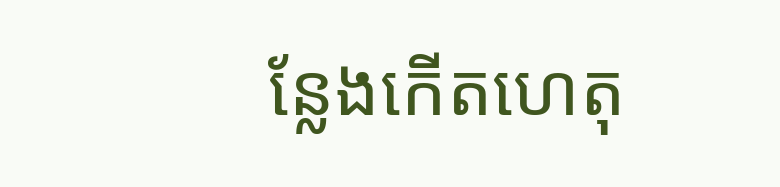ន្លែងកើតហេតុ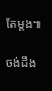តែម្តង៕

ចង់ដឹង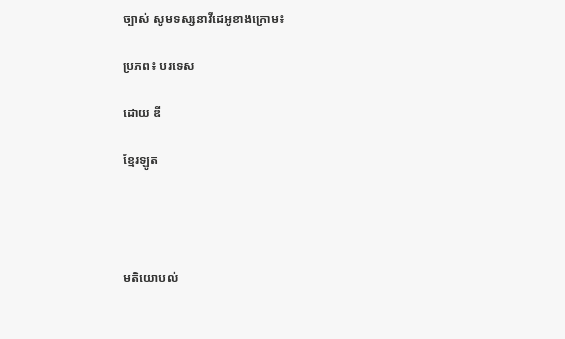ច្បាស់ សូមទស្សនាវីដេអូខាងក្រោម៖

ប្រភព៖ បរទេស

ដោយ ឌី

ខ្មែរឡូត




មតិយោបល់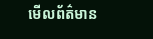មើលព័ត៌មាន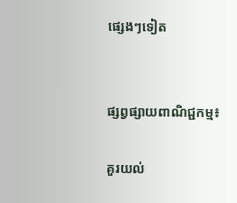ផ្សេងៗទៀត


ផ្សព្វផ្សាយពាណិជ្ជកម្ម៖

គួរយល់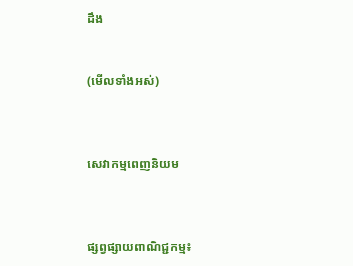ដឹង


(មើលទាំងអស់)



សេវាកម្មពេញនិយម



ផ្សព្វផ្សាយពាណិជ្ជកម្ម៖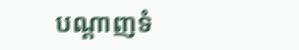បណ្តាញទំ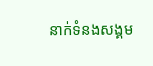នាក់ទំនងសង្គម